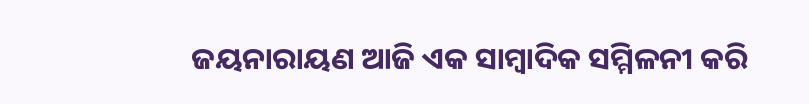ଜୟନାରାୟଣ ଆଜି ଏକ ସାମ୍ବାଦିକ ସମ୍ମିଳନୀ କରି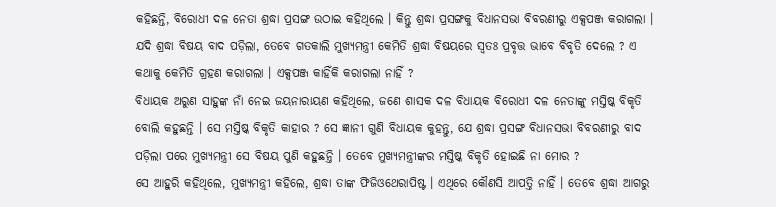କହିଛନ୍ତି, ବିରୋଧୀ ଦଳ ନେତା ଶ୍ରଦ୍ଧା ପ୍ରସଙ୍ଗ ଉଠାଇ କହିଥିଲେ । କିନ୍ତୁ ଶ୍ରଦ୍ଧା ପ୍ରସଙ୍ଗକୁ ବିଧାନସଭା ବିବରଣୀରୁ ଏକ୍ସପଞ୍ଜ କରାଗଲା । ଯଦି ଶ୍ରଦ୍ଧା ବିଷୟ ବାଦ ପଡ଼ିଲା, ତେବେ ଗତକାଲି ମୁଖ୍ୟମନ୍ତ୍ରୀ କେମିତି ଶ୍ରଦ୍ଧା ବିଷୟରେ ସ୍ଵତଃ ପ୍ରବୃତ୍ତ ଭାବେ ବିବୃତି ଦେଲେ ? ଏ କଥାକୁ କେମିତି ଗ୍ରହଣ କରାଗଲା । ଏକ୍ସପଞ୍ଜ କାହିଁକି କରାଗଲା ନାହିଁ ?
ବିଧାୟକ ଅରୁଣ ସାହୁଙ୍କ ନାଁ ନେଇ ଜୟନାରାୟଣ କହିଥିଲେ, ଜଣେ ଶାସକ ଦଳ ବିଧାୟକ ବିରୋଧୀ ଦଳ ନେତାଙ୍କୁ ମସ୍ତିଷ୍କ ବିକୃତି ବୋଲି କହୁଛନ୍ତି । ସେ ମସ୍ତିଷ୍କ ବିକୃତି କାହାର ? ସେ ଜ୍ଞାନୀ ଗୁଣି ବିଧାୟକ କୁହନ୍ତୁ, ଯେ ଶ୍ରଦ୍ଧା ପ୍ରସଙ୍ଗ ବିଧାନସଭା ବିବରଣୀରୁ ବାଦ ପଡ଼ିଲା ପରେ ମୁଖ୍ୟମନ୍ତ୍ରୀ ସେ ବିଷୟ ପୁଣି କହୁଛନ୍ତି । ତେବେ ମୁଖ୍ୟମନ୍ତ୍ରୀଙ୍କର ମସ୍ତିଷ୍କ ବିକୃତି ହୋଇଛି ନା ମୋର ?
ସେ ଆହୁରି କହିଥିଲେ, ମୁଖ୍ୟମନ୍ତ୍ରୀ କହିଲେ, ଶ୍ରଦ୍ଧା ତାଙ୍କ ଫିଜିଓଥେରାପିଷ୍ଟ । ଏଥିରେ କୌଣସି ଆପତ୍ତି ନାହିଁ । ତେବେ ଶ୍ରଦ୍ଧା ଆଗରୁ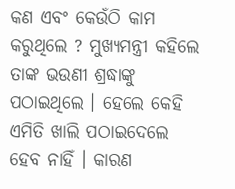କଣ ଏବଂ କେଉଁଠି କାମ କରୁଥିଲେ ? ମୁଖ୍ୟମନ୍ତ୍ରୀ କହିଲେ ତାଙ୍କ ଭଉଣୀ ଶ୍ରଦ୍ଧାଙ୍କୁ ପଠାଇଥିଲେ । ହେଲେ କେହି ଏମିତି ଖାଲି ପଠାଇଦେଲେ ହେବ ନାହିଁ । କାରଣ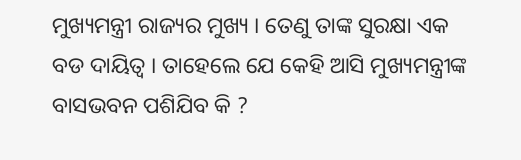ମୁଖ୍ୟମନ୍ତ୍ରୀ ରାଜ୍ୟର ମୁଖ୍ୟ । ତେଣୁ ତାଙ୍କ ସୁରକ୍ଷା ଏକ ବଡ ଦାୟିତ୍ଵ । ତାହେଲେ ଯେ କେହି ଆସି ମୁଖ୍ୟମନ୍ତ୍ରୀଙ୍କ ବାସଭବନ ପଶିଯିବ କି ?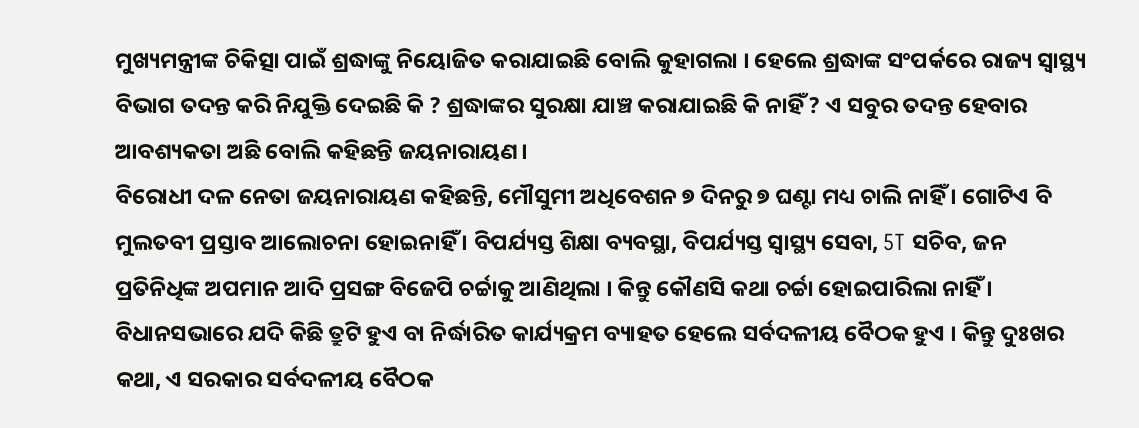ମୁଖ୍ୟମନ୍ତ୍ରୀଙ୍କ ଚିକିତ୍ସା ପାଇଁ ଶ୍ରଦ୍ଧାଙ୍କୁ ନିୟୋଜିତ କରାଯାଇଛି ବୋଲି କୁହାଗଲା । ହେଲେ ଶ୍ରଦ୍ଧାଙ୍କ ସଂପର୍କରେ ରାଜ୍ୟ ସ୍ବାସ୍ଥ୍ୟ ବିଭାଗ ତଦନ୍ତ କରି ନିଯୁକ୍ତି ଦେଇଛି କି ? ଶ୍ରଦ୍ଧାଙ୍କର ସୁରକ୍ଷା ଯାଞ୍ଚ କରାଯାଇଛି କି ନାହିଁ ? ଏ ସବୁର ତଦନ୍ତ ହେବାର ଆବଶ୍ୟକତା ଅଛି ବୋଲି କହିଛନ୍ତି ଜୟନାରାୟଣ।
ବିରୋଧୀ ଦଳ ନେତା ଜୟନାରାୟଣ କହିଛନ୍ତି, ମୌସୁମୀ ଅଧିବେଶନ ୭ ଦିନରୁ ୭ ଘଣ୍ଟା ମଧ୍ୟ ଚାଲି ନାହିଁ । ଗୋଟିଏ ବି ମୁଲତବୀ ପ୍ରସ୍ତାବ ଆଲୋଚନା ହୋଇନାହିଁ । ବିପର୍ଯ୍ୟସ୍ତ ଶିକ୍ଷା ବ୍ୟବସ୍ଥା, ବିପର୍ଯ୍ୟସ୍ତ ସ୍ବାସ୍ଥ୍ୟ ସେବା, 5T ସଚିବ, ଜନ ପ୍ରତିନିଧିଙ୍କ ଅପମାନ ଆଦି ପ୍ରସଙ୍ଗ ବିଜେପି ଚର୍ଚ୍ଚାକୁ ଆଣିଥିଲା । କିନ୍ତୁ କୌଣସି କଥା ଚର୍ଚ୍ଚା ହୋଇପାରିଲା ନାହିଁ ।
ବିଧାନସଭାରେ ଯଦି କିଛି ତ୍ରୁଟି ହୁଏ ବା ନିର୍ଦ୍ଧାରିତ କାର୍ଯ୍ୟକ୍ରମ ବ୍ୟାହତ ହେଲେ ସର୍ବଦଳୀୟ ବୈଠକ ହୁଏ । କିନ୍ତୁ ଦୁଃଖର କଥା, ଏ ସରକାର ସର୍ବଦଳୀୟ ବୈଠକ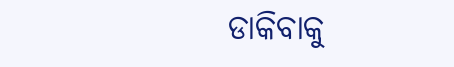ଡାକିବାକୁ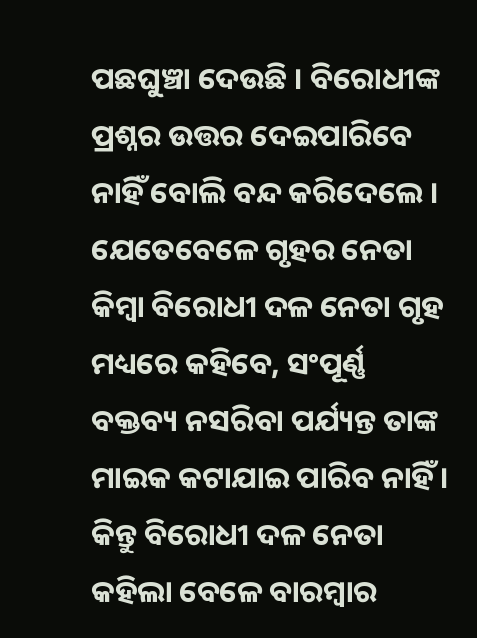ପଛଘୁଞ୍ଚା ଦେଉଛି । ବିରୋଧୀଙ୍କ ପ୍ରଶ୍ନର ଉତ୍ତର ଦେଇପାରିବେ ନାହିଁ ବୋଲି ବନ୍ଦ କରିଦେଲେ ।
ଯେତେବେଳେ ଗୃହର ନେତା କିମ୍ବା ବିରୋଧୀ ଦଳ ନେତା ଗୃହ ମଧ୍ୟରେ କହିବେ, ସଂପୂର୍ଣ୍ଣ ବକ୍ତବ୍ୟ ନସରିବା ପର୍ଯ୍ୟନ୍ତ ତାଙ୍କ ମାଇକ କଟାଯାଇ ପାରିବ ନାହିଁ । କିନ୍ତୁ ବିରୋଧୀ ଦଳ ନେତା କହିଲା ବେଳେ ବାରମ୍ବାର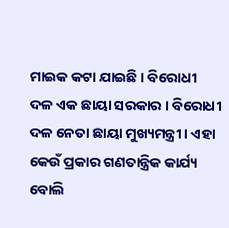ମାଇକ କଟା ଯାଇଛି । ବିରୋଧୀ ଦଳ ଏକ ଛାୟା ସରକାର । ବିରୋଧୀ ଦଳ ନେତା ଛାୟା ମୁଖ୍ୟମନ୍ତ୍ରୀ । ଏହା କେଉଁ ପ୍ରକାର ଗଣତାନ୍ତ୍ରିକ କାର୍ଯ୍ୟ ବୋଲି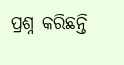ପ୍ରଶ୍ନ କରିଛନ୍ତି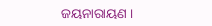ଜୟନାରାୟଣ ।